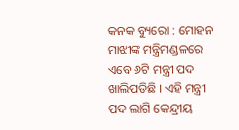କନକ ବ୍ୟୁରୋ : ମୋହନ ମାଝୀଙ୍କ ମନ୍ତ୍ରିମଣ୍ଡଳରେ ଏବେ ୬ଟି ମନ୍ତ୍ରୀ ପଦ ଖାଲିପଡିଛି । ଏହି ମନ୍ତ୍ରୀ ପଦ ଲାଗି କେନ୍ଦ୍ରୀୟ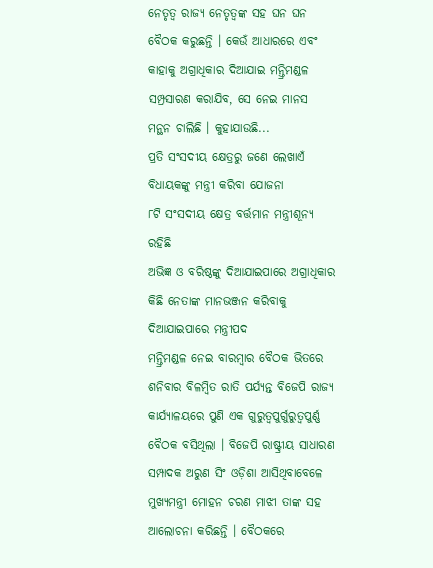ନେତୃତ୍ୱ ରାଜ୍ୟ ନେତୃତ୍ୱଙ୍କ ସହ ଘନ ଘନ ବୈଠକ କରୁଛନ୍ତି । କେଉଁ ଆଧାରରେ ଏବଂ କାହାକୁ ଅଗ୍ରାଧିକାର ଦିଆଯାଇ ମନ୍ତ୍ରିମଣ୍ଡଳ ସମ୍ପ୍ରସାରଣ କରାଯିବ, ସେ ନେଇ ମାନସ ମନ୍ଥନ ଚାଲିଛି । କୁହାଯାଉଛି...
ପ୍ରତି ସଂସଦୀୟ କ୍ଷେତ୍ରରୁ ଜଣେ ଲେଖାଏଁ ବିଧାୟକଙ୍କୁ ମନ୍ତ୍ରୀ କରିବା ଯୋଜନା
୮ଟି ସଂସଦୀୟ କ୍ଷେତ୍ର ବର୍ତ୍ତମାନ ମନ୍ତ୍ରୀଶୂନ୍ୟ ରହିଛି
ଅଭିଜ୍ଞ ଓ ବରିଷ୍ଠଙ୍କୁ ଦିଆଯାଇପାରେ ଅଗ୍ରାଧିକାର
କିଛି ନେତାଙ୍କ ମାନଭଞ୍ଜନ କରିବାକୁ ଦିଆଯାଇପାରେ ମନ୍ତ୍ରୀପଦ
ମନ୍ତ୍ରିମଣ୍ଡଳ ନେଇ ବାରମ୍ବାର ବୈଠକ ଭିତରେ ଶନିବାର ବିଳମ୍ବିତ ରାତି ପର୍ଯ୍ୟନ୍ତ ବିଜେପି ରାଜ୍ୟ କାର୍ଯ୍ୟାଳୟରେ ପୁଣି ଏକ ଗୁରୁତ୍ୱପୁର୍ଗୁରୁତ୍ୱପୁର୍ଣ୍ଣ ବୈଠକ ବସିଥିଲା । ବିଜେପି ରାଷ୍ଟ୍ରୀୟ ସାଧାରଣ ସମ୍ପାଦକ ଅରୁଣ ସିଂ ଓଡ଼ିଶା ଆସିଥିବାବେଳେ ମୁଖ୍ୟମନ୍ତ୍ରୀ ମୋହନ ଚରଣ ମାଝୀ ତାଙ୍କ ସହ ଆଲୋଚନା କରିଛନ୍ତି । ବୈଠକରେ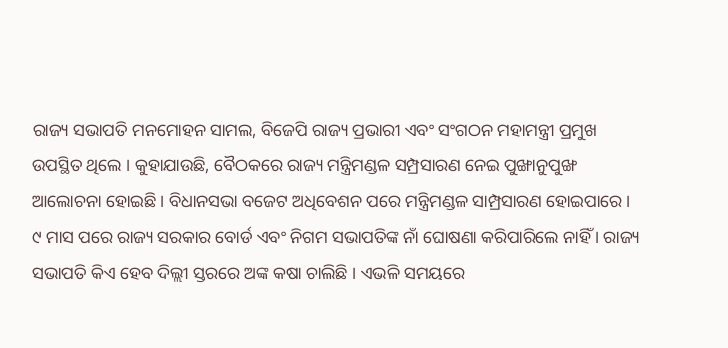ରାଜ୍ୟ ସଭାପତି ମନମୋହନ ସାମଲ, ବିଜେପି ରାଜ୍ୟ ପ୍ରଭାରୀ ଏବଂ ସଂଗଠନ ମହାମନ୍ତ୍ରୀ ପ୍ରମୁଖ ଉପସ୍ଥିତ ଥିଲେ । କୁହାଯାଉଛି, ବୈଠକରେ ରାଜ୍ୟ ମନ୍ତ୍ରିମଣ୍ଡଳ ସମ୍ପ୍ରସାରଣ ନେଇ ପୁଙ୍ଖାନୁପୁଙ୍ଖ ଆଲୋଚନା ହୋଇଛି । ବିଧାନସଭା ବଜେଟ ଅଧିବେଶନ ପରେ ମନ୍ତ୍ରିମଣ୍ଡଳ ସାମ୍ପ୍ରସାରଣ ହୋଇପାରେ ।
୯ ମାସ ପରେ ରାଜ୍ୟ ସରକାର ବୋର୍ଡ ଏବଂ ନିଗମ ସଭାପତିଙ୍କ ନାଁ ଘୋଷଣା କରିପାରିଲେ ନାହିଁ । ରାଜ୍ୟ ସଭାପତି କିଏ ହେବ ଦିଲ୍ଲୀ ସ୍ତରରେ ଅଙ୍କ କଷା ଚାଲିଛି । ଏଭଳି ସମୟରେ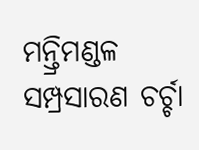ମନ୍ତ୍ରିମଣ୍ଡଳ ସମ୍ପ୍ରସାରଣ ଚର୍ଚ୍ଚା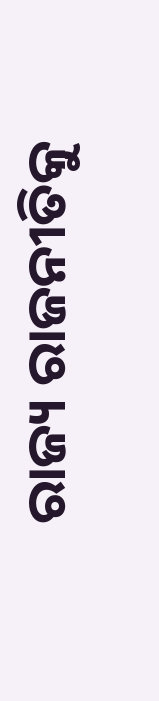ରାଜ୍ୟ ରାଜନୀତିକୁ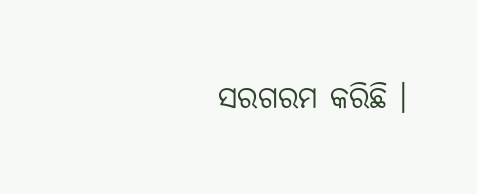ସରଗରମ କରିଛି ।